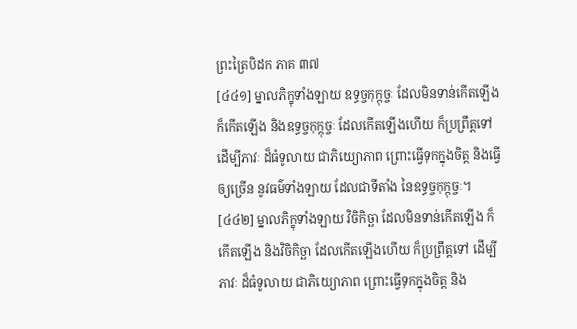ព្រះត្រៃបិដក ភាគ ៣៧
[៤៤១] ម្នាលភិក្ខុទាំងឡាយ ឧទ្ធច្ចកុក្កុច្ចៈ ដែលមិនទាន់កើតឡើង ក៏កើតឡើង និងឧទ្ធច្ចកុក្កុច្ចៈ ដែលកើតឡើងហើយ ក៏ប្រព្រឹត្តទៅ ដើម្បីភាវៈ ដ៏ធំទូលាយ ជាភិយ្យោភាព ព្រោះធ្វើទុកក្នុងចិត្ត និងធ្វើឲ្យច្រើន នូវធម៌ទាំងឡាយ ដែលជាទីតាំង នៃឧទ្ធច្ចកុក្កុច្ចៈ។
[៤៤២] ម្នាលភិក្ខុទាំងឡាយ វិចិកិច្ឆា ដែលមិនទាន់កើតឡើង ក៏កើតឡើង និងវិចិកិច្ឆា ដែលកើតឡើងហើយ ក៏ប្រព្រឹត្តទៅ ដើម្បីភាវៈ ដ៏ធំទូលាយ ជាភិយ្យោភាព ព្រោះធ្វើទុកក្នុងចិត្ត និង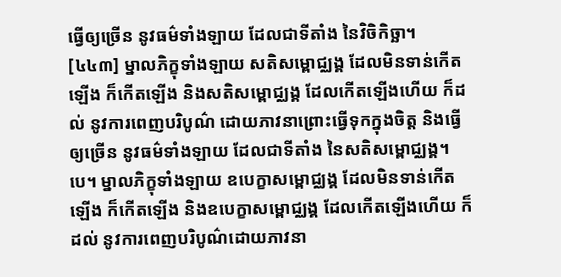ធ្វើឲ្យច្រើន នូវធម៌ទាំងឡាយ ដែលជាទីតាំង នៃវិចិកិច្ឆា។
[៤៤៣] ម្នាលភិក្ខុទាំងឡាយ សតិសម្ពោជ្ឈង្គ ដែលមិនទាន់កើតឡើង ក៏កើតឡើង និងសតិសម្ពោជ្ឈង្គ ដែលកើតឡើងហើយ ក៏ដល់ នូវការពេញបរិបូណ៌ ដោយភាវនាព្រោះធ្វើទុកក្នុងចិត្ត និងធ្វើឲ្យច្រើន នូវធម៌ទាំងឡាយ ដែលជាទីតាំង នៃសតិសម្ពោជ្ឈង្គ។បេ។ ម្នាលភិក្ខុទាំងឡាយ ឧបេក្ខាសម្ពោជ្ឈង្គ ដែលមិនទាន់កើតឡើង ក៏កើតឡើង និងឧបេក្ខាសម្ពោជ្ឈង្គ ដែលកើតឡើងហើយ ក៏ដល់ នូវការពេញបរិបូណ៌ដោយភាវនា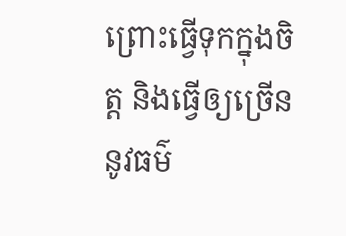ព្រោះធ្វើទុកក្នុងចិត្ត និងធ្វើឲ្យច្រើន នូវធម៌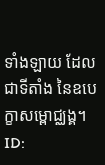ទាំងឡាយ ដែលជាទីតាំង នៃឧបេក្ខាសម្ពោជ្ឈង្គ។
ID: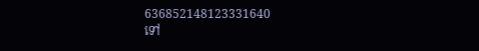636852148123331640
ទៅ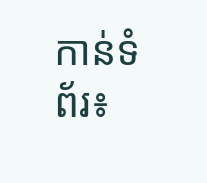កាន់ទំព័រ៖